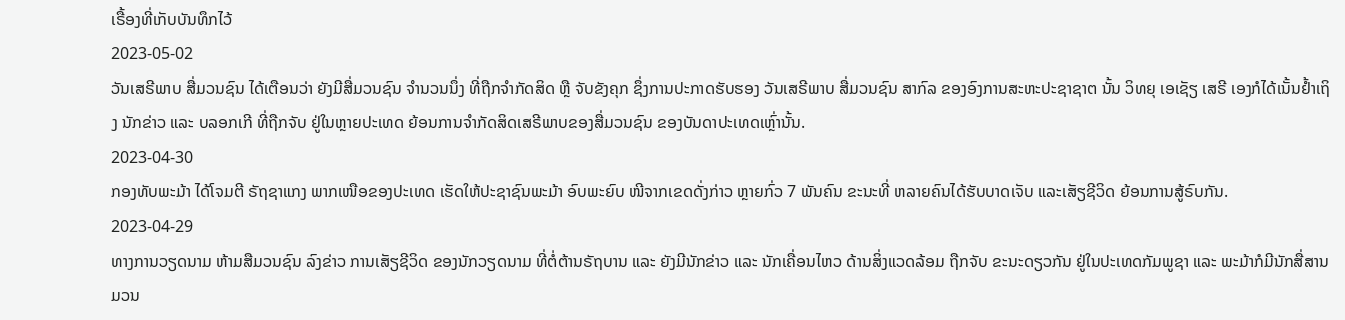ເຣື້ອງທີ່ເກັບບັນທຶກໄວ້
2023-05-02
ວັນເສຣີພາບ ສື່ມວນຊົນ ໄດ້ເຕືອນວ່າ ຍັງມີສື່ມວນຊົນ ຈຳນວນນຶ່ງ ທີ່ຖືກຈຳກັດສິດ ຫຼື ຈັບຂັງຄຸກ ຊຶ່ງການປະກາດຮັບຮອງ ວັນເສຣີພາບ ສື່ມວນຊົນ ສາກົລ ຂອງອົງການສະຫະປະຊາຊາຕ ນັ້ນ ວິທຍຸ ເອເຊັຽ ເສຣີ ເອງກໍໄດ້ເນັ້ນຢ້ຳເຖິງ ນັກຂ່າວ ແລະ ບລອກເກີ ທີ່ຖືກຈັບ ຢູ່ໃນຫຼາຍປະເທດ ຍ້ອນການຈຳກັດສິດເສຣີພາບຂອງສື່ມວນຊົນ ຂອງບັນດາປະເທດເຫຼົ່ານັ້ນ.
2023-04-30
ກອງທັບພະມ້າ ໄດ້ໂຈມຕີ ຣັຖຊາແກງ ພາກເໜືອຂອງປະເທດ ເຮັດໃຫ້ປະຊາຊົນພະມ້າ ອົບພະຍົບ ໜີຈາກເຂດດັ່ງກ່າວ ຫຼາຍກົ່ວ 7 ພັນຄົນ ຂະນະທີ່ ຫລາຍຄົນໄດ້ຮັບບາດເຈັບ ແລະເສັຽຊີວິດ ຍ້ອນການສູ້ຣົບກັນ.
2023-04-29
ທາງການວຽດນາມ ຫ້າມສືມວນຊົນ ລົງຂ່າວ ການເສັຽຊີວິດ ຂອງນັກວຽດນາມ ທີ່ຕໍ່ຕ້ານຣັຖບານ ແລະ ຍັງມີນັກຂ່າວ ແລະ ນັກເຄື່ອນໄຫວ ດ້ານສິ່ງແວດລ້ອມ ຖືກຈັບ ຂະນະດຽວກັນ ຢູ່ໃນປະເທດກັມພູຊາ ແລະ ພະມ້າກໍມີນັກສື່ສານ ມວນ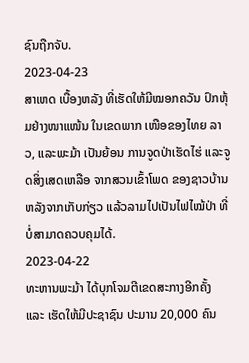ຊົນຖືກຈັບ.
2023-04-23
ສາເຫດ ເບື້ອງຫລັງ ທີ່ເຮັດໃຫ້ມີໝອກຄວັນ ປົກຫຸ້ມຢ່າງໜາແໜ້ນ ໃນເຂດພາກ ເໜືອຂອງໄທຍ ລາວ, ແລະພະມ້າ ເປັນຍ້ອນ ການຈູດປ່າເຮັດໄຮ່ ແລະຈູດສິ່ງເສດເຫລືອ ຈາກສວນເຂົ້າໂພດ ຂອງຊາວບ້ານຫລັງຈາກເກັບກ່ຽວ ແລ້ວລາມໄປເປັນໄຟໄໝ້ປ່າ ທີ່ບໍ່ສາມາດຄວບຄຸມໄດ້.
2023-04-22
ທະຫານພະມ້າ ໄດ້ບຸກໂຈມຕີເຂດສະກາງອີກຄັ້ງ ແລະ ເຮັດໃຫ້ມີປະຊາຊົນ ປະມານ 20,000 ຄົນ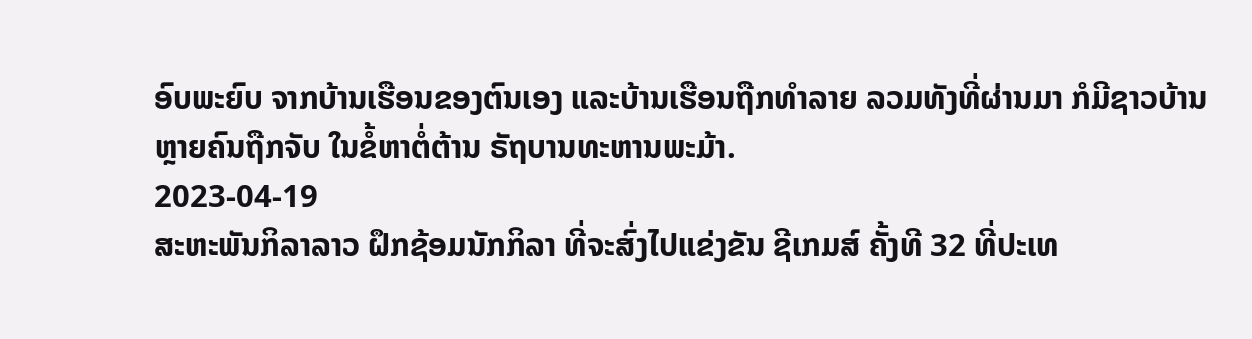ອົບພະຍົບ ຈາກບ້ານເຮືອນຂອງຕົນເອງ ແລະບ້ານເຮືອນຖືກທຳລາຍ ລວມທັງທີ່ຜ່ານມາ ກໍມີຊາວບ້ານຫຼາຍຄົນຖືກຈັບ ໃນຂໍ້ຫາຕໍ່ຕ້ານ ຣັຖບານທະຫານພະມ້າ.
2023-04-19
ສະຫະພັນກິລາລາວ ຝຶກຊ້ອມນັກກິລາ ທີ່ຈະສົ່ງໄປແຂ່ງຂັນ ຊີເກມສ໌ ຄັ້ງທີ 32 ທີ່ປະເທ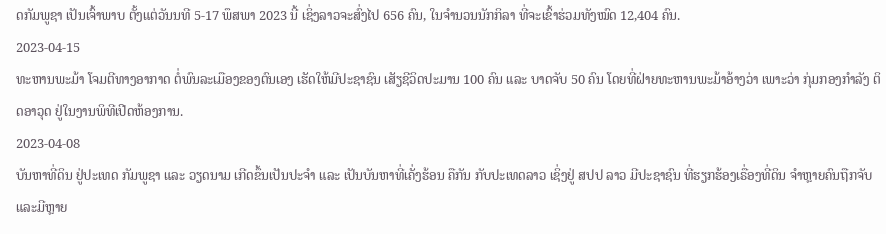ດກັມພູຊາ ເປັນເຈົ້າພາບ ຕັ້ງແຕ່ວັນນທີ 5-17 ພຶສພາ 2023 ນີ້ ເຊິ່ງລາວຈະສົ່ງໄປ 656 ຄົນ, ໃນຈໍານວນນັກກິລາ ທີ່ຈະເຂົ້າຮ່ວມທັງໝົດ 12,404 ຄົນ.
2023-04-15
ທະຫານພະມ້າ ໂຈມຕີທາງອາກາດ ຕໍ່ພົນລະເມືອງຂອງຕົນເອງ ເຮັດໃຫ້ມີປະຊາຊົນ ເສັຽຊີວິດປະມານ 100 ຄົນ ແລະ ບາດຈັບ 50 ຄົນ ໂດຍທີ່ຝ່າຍທະຫານພະມ້າອ້າງວ່າ ເພາະວ່າ ກຸ່ມກອງກຳລັງ ຕິດອາວຸດ ຢູ່ໃນງານພິທີເປີດຫ້ອງການ.
2023-04-08
ບັນຫາທີ່ດິນ ຢູ່ປະເທດ ກັມພູຊາ ແລະ ວຽດນາມ ເກີດຂຶ້ນເປັນປະຈໍາ ແລະ ເປັນບັນຫາທີ່ເຄັ່ງຮ້ອນ ຄືກັນ ກັບປະເທດລາວ ເຊິ່ງຢູ່ ສປປ ລາວ ມີປະຊາຊົນ ທີ່ຮຽກຮ້ອງເຣື່ອງທີ່ດິນ ຈຳຫຼາຍຄົນຖືກຈັບ ແລະມີຫຼາຍ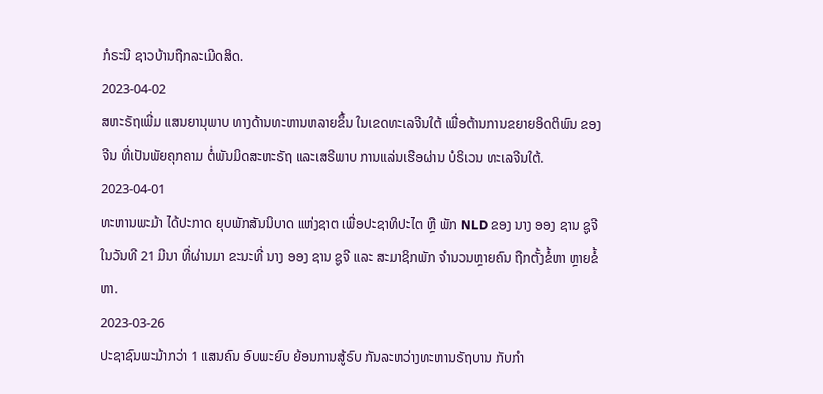ກໍຣະນີ ຊາວບ້ານຖືກລະເມີດສິດ.
2023-04-02
ສຫະຣັຖເພີ່ມ ແສນຍານຸພາບ ທາງດ້ານທະຫານຫລາຍຂຶ້ນ ໃນເຂດທະເລຈີນໃຕ້ ເພື່ອຕ້ານການຂຍາຍອິດຕິພົນ ຂອງຈີນ ທີ່ເປັນພັຍຄຸກຄາມ ຕໍ່ພັນມິດສະຫະຣັຖ ແລະເສຣີພາບ ການແລ່ນເຮືອຜ່ານ ບໍຣິເວນ ທະເລຈີນໃຕ້.
2023-04-01
ທະຫານພະມ້າ ໄດ້ປະກາດ ຍຸບພັກສັນນິບາດ ແຫ່ງຊາຕ ເພື່ອປະຊາທິປະໄຕ ຫຼື ພັກ NLD ຂອງ ນາງ ອອງ ຊານ ຊູຈີ ໃນວັນທີ 21 ມີນາ ທີ່ຜ່ານມາ ຂະນະທີ່ ນາງ ອອງ ຊານ ຊູຈີ ແລະ ສະມາຊິກພັກ ຈຳນວນຫຼາຍຄົນ ຖືກຕັ້ງຂໍ້ຫາ ຫຼາຍຂໍ້ຫາ.
2023-03-26
ປະຊາຊົນພະມ້າກວ່າ 1 ແສນຄົນ ອົບພະຍົບ ຍ້ອນການສູ້ຣົບ ກັນລະຫວ່າງທະຫານຣັຖບານ ກັບກຳ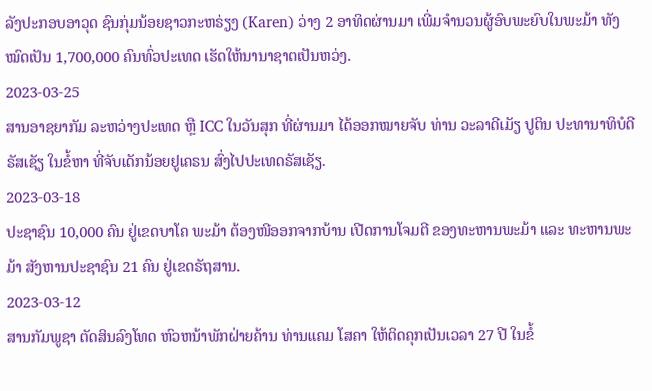ລັງປະກອບອາວຸດ ຊົນກຸ່ມນ້ອຍຊາວກະຫຣ່ຽງ (Karen) ວ່າງ 2 ອາທິດຜ່ານມາ ເພີ່ມຈຳນວນຜູ້ອົບພະຍົບໃນພະມ້າ ທັງໝົດເປັນ 1,700,000 ຄົນທົ່ວປະເທດ ເຮັດໃຫ້ນານາຊາຕເປັນຫວ່ງ.
2023-03-25
ສານອາຊຍາກັມ ລະຫວ່າງປະເທດ ຫຼື ICC ໃນວັນສຸກ ທີ່ຜ່ານມາ ໄດ້ອອກໝາຍຈັບ ທ່ານ ວະລາດີເມັຽ ປູຕິນ ປະທານາທິບໍດີ ຣັສເຊັຽ ໃນຂໍ້ຫາ ທີ່ຈັບເດັກນ້ອຍຢູເຄຣນ ສົ່ງໄປປະເທດຣັສເຊັຽ.
2023-03-18
ປະຊາຊົນ 10,000 ຄົນ ຢູ່ເຂດບາໂຄ ພະມ້າ ຕ້ອງໜີອອກຈາກບ້ານ ເປີດການໂຈມຕີ ຂອງທະຫານພະມ້າ ແລະ ທະຫານພະມ້າ ສັງຫານປະຊາຊົນ 21 ຄົນ ຢູ່ເຂດຣັຖສານ.
2023-03-12
ສານກັມພູຊາ ຕັດສິນລົງໂທດ ຫົວຫນ້າພັກຝ່າຍຄ້ານ ທ່ານແຄມ ໂສຄາ ໃຫ້ຕິດຄຸກເປັນເວລາ 27 ປີ ໃນຂໍ້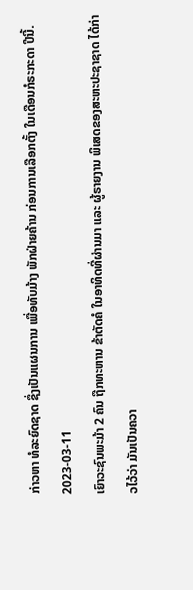ກ່າວຫາ ທໍລະຍົດຊາດ ຊຶ່ງເປັນແຜນການ ເພື່ອທັບມ້າງ ພັກຝ່າຍຄ້ານ ກ່ອນການເລືອກຕັ້ງ ໃນເດືອນກໍຣະກະດາ ປີນີ້.
2023-03-11
ເຍົາວະຊົນພະມ້າ 2 ຄົນ ຖືກທະຫານ ຂ້າຕັດຄໍ ໃນອາທິດທີ່ຜ່ານມາ ແລະ ຜູ້ຣາຍງານ ພິເສດຂອງສະຫະປະຊາຊາດ ໄດ້ກ່າວໄວ້ວ່າ ມັນເປັນຄວາ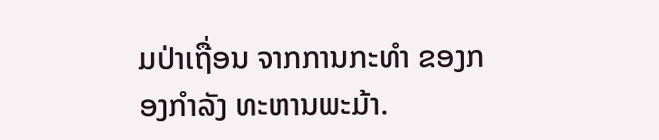ມປ່າເຖື່ອນ ຈາກການກະທຳ ຂອງກອງກຳລັງ ທະຫານພະມ້າ.